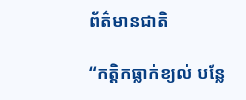ព័ត៌មានជាតិ

“កត្តិកធ្លាក់ខ្យល់ បន្លែ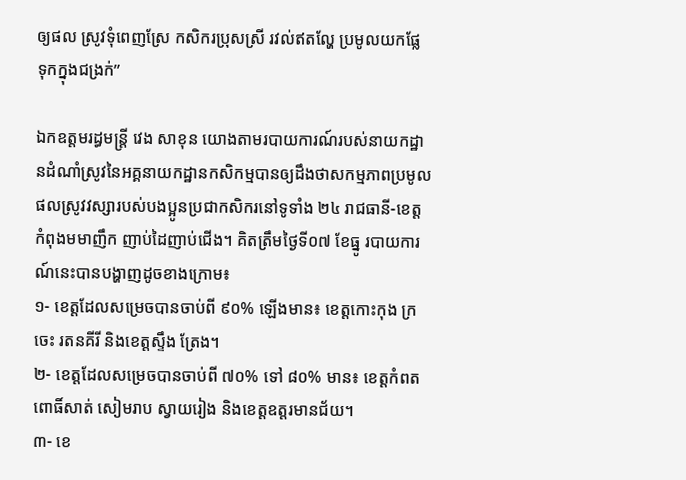ឲ្យផល ស្រូវទុំពេញស្រែ កសិករប្រុសស្រី រវល់ឥតល្ហែ ប្រមូលយកផ្លែ ទុកក្នុងជង្រក់”

ឯកឧត្តមរដ្ធមន្ដ្រី វេង សាខុន យោងតាមរបាយការណ៍របស់នាយកដ្ឋានដំណាំស្រូវនៃអគ្គនាយកដ្ឋានកសិកម្មបានឲ្យដឹងថាសកម្មភាពប្រមូលផលស្រូវវស្សារបស់បងប្អូនប្រជាកសិករនៅទូទាំង ២៤ រាជធានី-ខេត្តកំពុងមមាញឹក ញាប់ដៃញាប់ជើង។ គិតត្រឹមថ្ងៃទី០៧ ខែធ្នូ របាយការណ៍នេះបានបង្ហាញដូចខាងក្រោម៖
១- ខេត្តដែលសម្រេចបានចាប់ពី ៩០% ឡើងមាន៖ ខេត្តកោះកុង ក្រចេះ រតនគីរី និងខេត្តស្ទឹង ត្រែង។
២- ខេត្តដែលសម្រេចបានចាប់ពី ៧០% ទៅ ៨០% មាន៖ ខេត្តកំពត ពោធិ៍សាត់ សៀមរាប ស្វាយរៀង និងខេត្តឧត្តរមានជ័យ។
៣- ខេ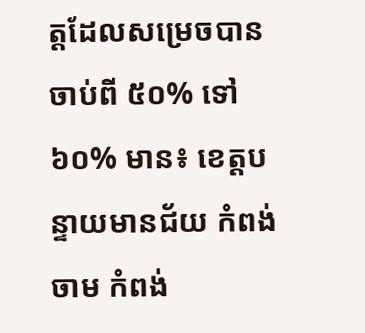ត្តដែលសម្រេចបានចាប់ពី ៥០% ទៅ ៦០% មាន៖ ខេត្តបន្ទាយមានជ័យ កំពង់ចាម កំពង់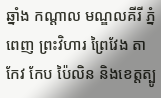ឆ្នាំង កណ្តាល មណ្ឌលគីរី ភ្នំពេញ ព្រះវិហារ ព្រៃវែង តាកែវ កែប ប៉ៃលិន និងខេត្តត្បូ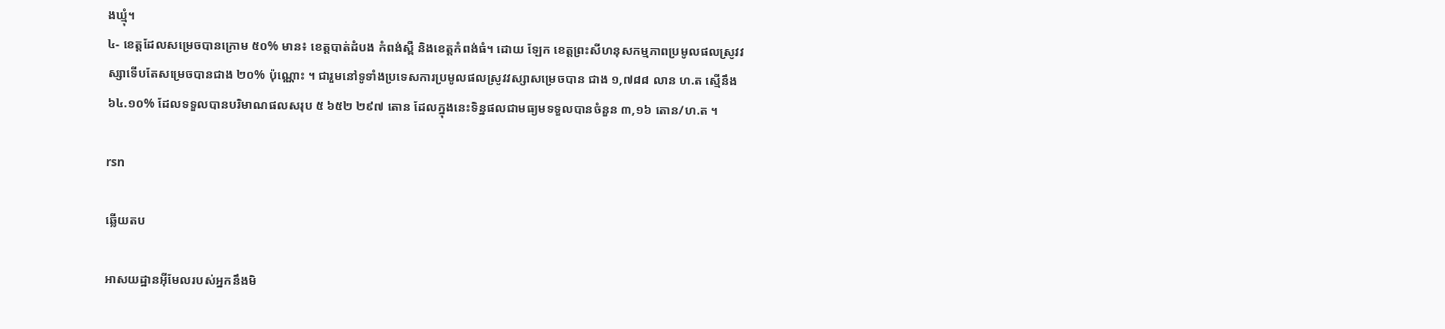ងឃ្មុំ។
៤- ខេត្តដែលសម្រេចបានក្រោម ៥០% មាន៖ ខេត្តបាត់ដំបង កំពង់ស្ពឺ និងខេត្តកំពង់ធំ។ ដោយ ឡែក ខេត្តព្រះសីហនុសកម្មភាពប្រមូលផលស្រូវវស្សាទើបតែសម្រេចបានជាង ២០% ប៉ុណ្ណោះ ។ ជារួមនៅទូទាំងប្រទេសការប្រមូលផលស្រូវវស្សាសម្រេចបាន ជាង ១,៧៨៨ លាន ហ.ត ស្មើនឹង ៦៤.១០% ដែលទទួលបានបរិមាណផលសរុប ៥ ៦៥២ ២៩៧ តោន ដែលក្នុងនេះទិន្នផលជាមធ្យមទទួលបានចំនួន ៣,១៦ តោន/ហ.ត ។

rsn

ឆ្លើយតប

អាសយដ្ឋានអ៊ីមែលរបស់អ្នកនឹងមិ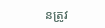នត្រូវ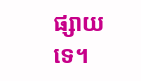ផ្សាយទេ។